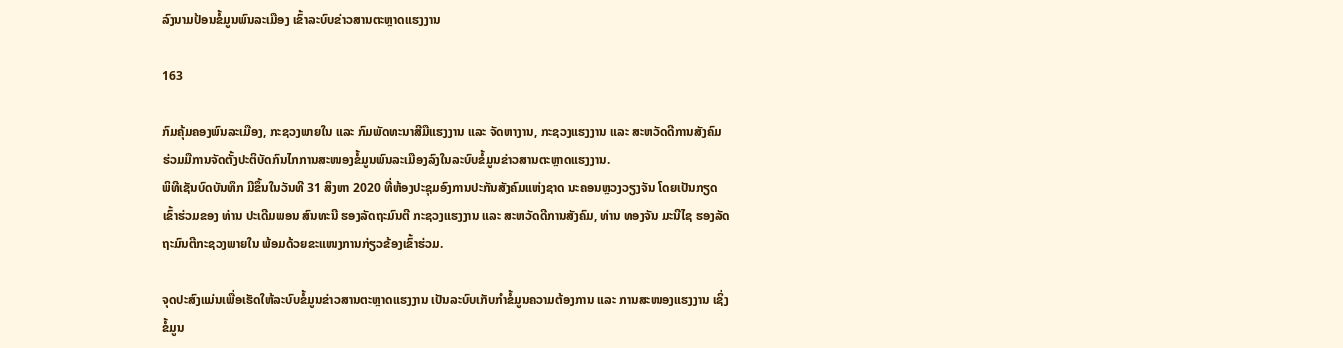ລົງນາມປ້ອນຂໍ້ມູນພົນລະເມືອງ ເຂົ້າລະບົບຂ່າວສານຕະຫຼາດແຮງງານ

163

ກົມຄຸ້ມຄອງພົນລະເມືອງ, ກະຊວງພາຍໃນ ແລະ ກົມພັດທະນາສີມືແຮງງານ ແລະ ຈັດຫາງານ, ກະຊວງແຮງງານ ແລະ ສະຫວັດດີການສັງຄົມ ຮ່ວມມືການຈັດຕັ້ງປະຕິບັດກົນໄກການສະໜອງຂໍ້ມູນພົນລະເມືອງລົງໃນລະບົບຂໍ້ມູນຂ່າວສານຕະຫຼາດແຮງງານ.
ພິທີເຊັນບົດບັນທຶກ ມີຂຶ້ນໃນວັນທີ 31 ສິງຫາ 2020 ທີ່ຫ້ອງປະຊຸມອົງການປະກັນສັງຄົມແຫ່ງຊາດ ນະຄອນຫຼວງວຽງຈັນ ໂດຍເປັນກຽດເຂົ້າຮ່ວມຂອງ ທ່ານ ປະເດີມພອນ ສົນທະນີ ຮອງລັດຖະມົນຕີ ກະຊວງແຮງງານ ແລະ ສະຫວັດດີການສັງຄົມ, ທ່ານ ທອງຈັນ ມະນີໄຊ ຮອງລັດຖະມົນຕີກະຊວງພາຍໃນ ພ້ອມດ້ວຍຂະແໜງການກ່ຽວຂ້ອງເຂົ້າຮ່ວມ.

ຈຸດປະສົງແມ່ນເພື່ອເຮັດໃຫ້ລະບົບຂໍ້ມູນຂ່າວສານຕະຫຼາດແຮງງານ ເປັນລະບົບເກັບກຳຂໍ້ມູນຄວາມຕ້ອງການ ແລະ ການສະໜອງແຮງງານ ເຊິ່ງຂໍ້ມູນ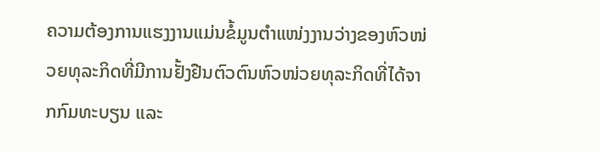ຄວາມຕ້ອງການແຮງງານແມ່ນຂໍ້ມູນຕຳແໜ່ງງານວ່າງຂອງຫົວໜ່ວຍທຸລະກິດທີ່ມີການຢັ້ງຢືນຕົວຕົນຫົວໜ່ວຍທຸລະກິດທີ່ໄດ້ຈາກກົມທະບຽນ ແລະ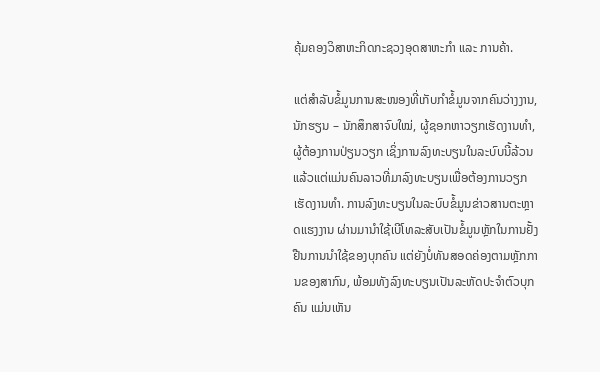ຄຸ້ມຄອງວິສາຫະກິດກະຊວງອຸດສາຫະກຳ ແລະ ການຄ້າ.

ແຕ່ສຳລັບຂໍ້ມູນການສະໜອງທີ່ເກັບກຳຂໍ້ມູນຈາກຄົນວ່າງງານ, ນັກຮຽນ – ນັກສຶກສາຈົບໃໝ່, ຜູ້ຊອກຫາວຽກເຮັດງານທຳ, ຜູ້ຕ້ອງການປ່ຽນວຽກ ເຊິ່ງການລົງທະບຽນໃນລະບົບນີ້ລ້ວນແລ້ວແຕ່ແມ່ນຄົນລາວທີ່ມາລົງທະບຽນເພື່ອຕ້ອງການວຽກເຮັດງານທຳ. ການລົງທະບຽນໃນລະບົບຂໍ້ມູນຂ່າວສານຕະຫຼາດແຮງງານ ຜ່ານມານຳໃຊ້ເບີໂທລະສັບເປັນຂໍ້ມູນຫຼັກໃນການຢັ້ງຢືນການນຳໃຊ້ຂອງບຸກຄົນ ແຕ່ຍັງບໍ່ທັນສອດຄ່ອງຕາມຫຼັກການຂອງສາກົນ, ພ້ອມທັງລົງທະບຽນເປັນລະຫັດປະຈຳຕົວບຸກຄົນ ແມ່ນເຫັນ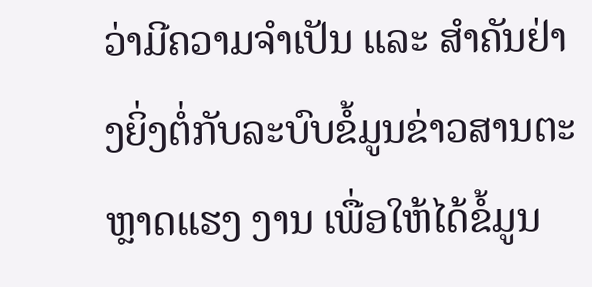ວ່າມີຄວາມຈຳເປັນ ແລະ ສຳຄັນຢ່າງຍິ່ງຕໍ່ກັບລະບົບຂໍ້ມູນຂ່າວສານຕະຫຼາດແຮງ ງານ ເພື່ອໃຫ້ໄດ້ຂໍ້ມູນ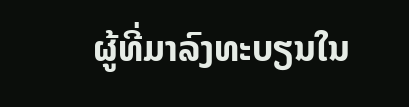ຜູ້ທີ່ມາລົງທະບຽນໃນ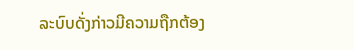ລະບົບດັ່ງກ່າວມີຄວາມຖືກຕ້ອງ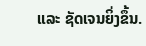ແລະ ຊັດເຈນຍິ່ງຂຶ້ນ.